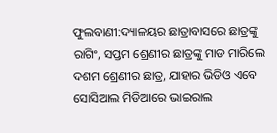ଫୁଲବାଣୀ:ଦ୍ୟାଳୟର ଛାତ୍ରାବାସରେ ଛାତ୍ରଙ୍କୁ ରାଗିଂ, ସପ୍ତମ ଶ୍ରେଣୀର ଛାତ୍ରଙ୍କୁ ମାଡ ମାରିଲେ ଦଶମ ଶ୍ରେଣୀର ଛାତ୍ର, ଯାହାର ଭିଡିଓ ଏବେ ସୋସିଆଲ ମିଡିଆରେ ଭାଇରାଲ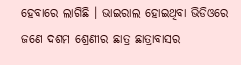ହେବାରେ ଲାଗିଛି । ଭାଇରାଲ ହୋଇଥିବା ଭିଡିଓରେ ଜଣେ ଦଶମ ଶ୍ରେଣୀର ଛାତ୍ର ଛାତ୍ରାବାସର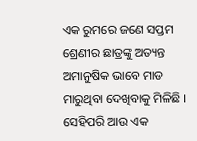ଏକ ରୁମରେ ଜଣେ ସପ୍ତମ ଶ୍ରେଣୀର ଛାତ୍ରଙ୍କୁ ଅତ୍ୟନ୍ତ ଅମାନୁଷିକ ଭାବେ ମାଡ ମାରୁଥିବା ଦେଖିବାକୁ ମିଳିଛି । ସେହିପରି ଆଉ ଏକ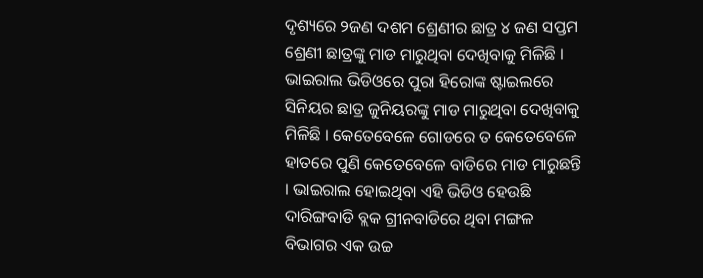ଦୃଶ୍ୟରେ ୨ଜଣ ଦଶମ ଶ୍ରେଣୀର ଛାତ୍ର ୪ ଜଣ ସପ୍ତମ ଶ୍ରେଣୀ ଛାତ୍ରଙ୍କୁ ମାଡ ମାରୁଥିବା ଦେଖିବାକୁ ମିଳିଛି ।
ଭାଇରାଲ ଭିଡିଓରେ ପୁରା ହିରୋଙ୍କ ଷ୍ଟାଇଲରେ ସିନିୟର ଛାତ୍ର ଜୁନିୟରଙ୍କୁ ମାଡ ମାରୁଥିବା ଦେଖିବାକୁ ମିଳିଛି । କେତେବେଳେ ଗୋଡରେ ତ କେତେବେଳେ ହାତରେ ପୁଣି କେତେବେଳେ ବାଡିରେ ମାଡ ମାରୁଛନ୍ତି । ଭାଇରାଲ ହୋଇଥିବା ଏହି ଭିଡିଓ ହେଉଛି ଦାରିଙ୍ଗବାଡି ବ୍ଲକ ଗ୍ରୀନବାଡିରେ ଥିବା ମଙ୍ଗଳ ବିଭାଗର ଏକ ଉଚ୍ଚ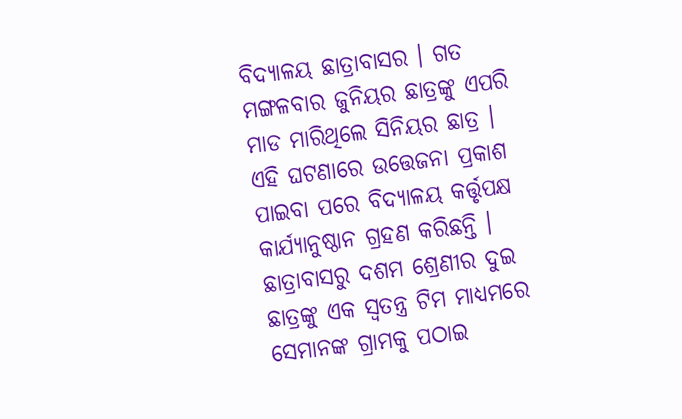ବିଦ୍ୟାଳୟ ଛାତ୍ରାବାସର । ଗତ ମଙ୍ଗଳବାର ଜୁନିୟର ଛାତ୍ରଙ୍କୁ ଏପରି ମାଡ ମାରିଥିଲେ ସିନିୟର ଛାତ୍ର ।
ଏହି ଘଟଣାରେ ଉତ୍ତେଜନା ପ୍ରକାଶ ପାଇବା ପରେ ବିଦ୍ୟାଳୟ କର୍ତ୍ତୃପକ୍ଷ କାର୍ଯ୍ୟାନୁଷ୍ଠାନ ଗ୍ରହଣ କରିଛନ୍ତି । ଛାତ୍ରାବାସରୁ ଦଶମ ଶ୍ରେଣୀର ଦୁଇ ଛାତ୍ରଙ୍କୁ ଏକ ସ୍ବତନ୍ତ୍ର ଟିମ ମାଧ୍ୟମରେ ସେମାନଙ୍କ ଗ୍ରାମକୁ ପଠାଇ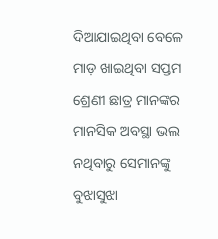ଦିଆଯାଇଥିବା ବେଳେ ମାଡ଼ ଖାଇଥିବା ସପ୍ତମ ଶ୍ରେଣୀ ଛାତ୍ର ମାନଙ୍କର ମାନସିକ ଅବସ୍ଥା ଭଲ ନଥିବାରୁ ସେମାନଙ୍କୁ ବୁଝାସୁଝା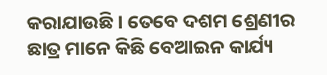କରାଯାଉଛି । ତେବେ ଦଶମ ଶ୍ରେଣୀର ଛାତ୍ର ମାନେ କିଛି ବେଆଇନ କାର୍ଯ୍ୟ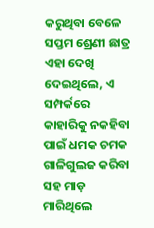କରୁଥିବା ବେଳେ ସପ୍ତମ ଶ୍ରେଣୀ ଛାତ୍ର ଏହା ଦେଖି ଦେଇଥିଲେ, ଏ ସମ୍ପର୍କରେ କାହାରିକୁ ନକହିବା ପାଇଁ ଧମକ ଚମକ ଗାଳିଗୁଲଜ କରିବା ସହ ମାଡ଼ ମାରିଥିଲେ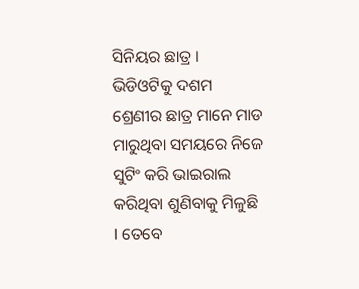ସିନିୟର ଛାତ୍ର । ଭିଡିଓଟିକୁ ଦଶମ ଶ୍ରେଣୀର ଛାତ୍ର ମାନେ ମାଡ ମାରୁଥିବା ସମୟରେ ନିଜେ ସୁଟିଂ କରି ଭାଇରାଲ କରିଥିବା ଶୁଣିବାକୁ ମିଳୁଛି l ତେବେ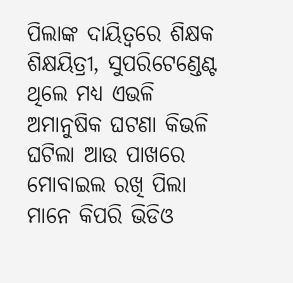ପିଲାଙ୍କ ଦାୟିତ୍ୱରେ ଶିକ୍ଷକ ଶିକ୍ଷୟିତ୍ରୀ, ସୁପରିଟେଣ୍ଡେଣ୍ଟ ଥିଲେ ମଧ୍ୟ ଏଭଳି ଅମାନୁଷିକ ଘଟଣା କିଭଳି ଘଟିଲା ଆଉ ପାଖରେ ମୋବାଇଲ ରଖି ପିଲା ମାନେ କିପରି ଭିଡିଓ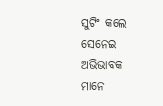ସୁଟିଂ କଲେ ସେନେଇ ଅଭିଭାବକ ମାନେ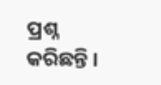ପ୍ରଶ୍ନ କରିଛନ୍ତି ।